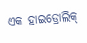ଏକ ହାଇଡ୍ରୋଲିକ୍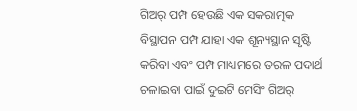ଗିଅର୍ ପମ୍ପ ହେଉଛି ଏକ ସକରାତ୍ମକ ବିସ୍ଥାପନ ପମ୍ପ ଯାହା ଏକ ଶୂନ୍ୟସ୍ଥାନ ସୃଷ୍ଟି କରିବା ଏବଂ ପମ୍ପ ମାଧ୍ୟମରେ ତରଳ ପଦାର୍ଥ ଚଳାଇବା ପାଇଁ ଦୁଇଟି ମେସିଂ ଗିଅର୍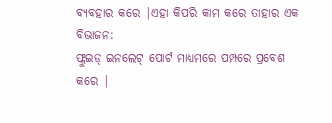ବ୍ୟବହାର କରେ |ଏହା କିପରି କାମ କରେ ତାହାର ଏକ ବିଭାଜନ:
ଫ୍ଲୁଇଡ୍ ଇନଲେଟ୍ ପୋର୍ଟ ମାଧ୍ୟମରେ ପମ୍ପରେ ପ୍ରବେଶ କରେ |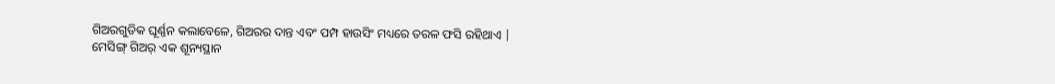ଗିଅରଗୁଡିକ ଘୂର୍ଣ୍ଣନ କଲାବେଳେ, ଗିଅରର ଦାନ୍ତ ଏବଂ ପମ୍ପ ହାଉସିଂ ମଧ୍ୟରେ ତରଳ ଫସି ରହିଥାଏ |
ମେସିଙ୍ଗ୍ ଗିଅର୍ ଏକ ଶୂନ୍ୟସ୍ଥାନ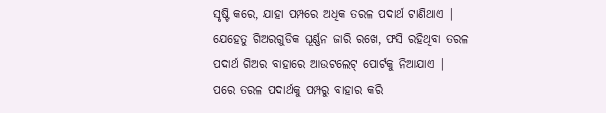ସୃଷ୍ଟି କରେ, ଯାହା ପମ୍ପରେ ଅଧିକ ତରଳ ପଦାର୍ଥ ଟାଣିଥାଏ |
ଯେହେତୁ ଗିଅରଗୁଡିକ ଘୂର୍ଣ୍ଣନ ଜାରି ରଖେ, ଫସି ରହିଥିବା ତରଳ ପଦାର୍ଥ ଗିଅର ବାହାରେ ଆଉଟଲେଟ୍ ପୋର୍ଟକୁ ନିଆଯାଏ |
ପରେ ତରଳ ପଦାର୍ଥକୁ ପମ୍ପରୁ ବାହାର କରି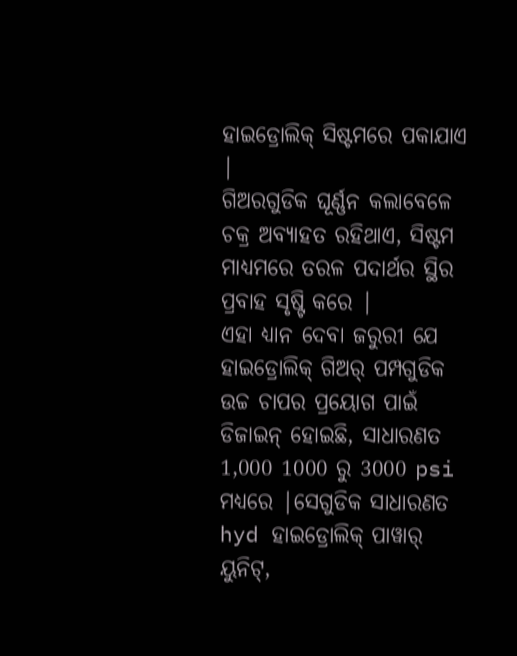ହାଇଡ୍ରୋଲିକ୍ ସିଷ୍ଟମରେ ପକାଯାଏ |
ଗିଅରଗୁଡିକ ଘୂର୍ଣ୍ଣନ କଲାବେଳେ ଚକ୍ର ଅବ୍ୟାହତ ରହିଥାଏ, ସିଷ୍ଟମ ମାଧ୍ୟମରେ ତରଳ ପଦାର୍ଥର ସ୍ଥିର ପ୍ରବାହ ସୃଷ୍ଟି କରେ |
ଏହା ଧ୍ୟାନ ଦେବା ଜରୁରୀ ଯେ ହାଇଡ୍ରୋଲିକ୍ ଗିଅର୍ ପମ୍ପଗୁଡିକ ଉଚ୍ଚ ଚାପର ପ୍ରୟୋଗ ପାଇଁ ଡିଜାଇନ୍ ହୋଇଛି, ସାଧାରଣତ 1,000 1000 ରୁ 3000 psi ମଧ୍ୟରେ |ସେଗୁଡିକ ସାଧାରଣତ hyd ହାଇଡ୍ରୋଲିକ୍ ପାୱାର୍ ୟୁନିଟ୍,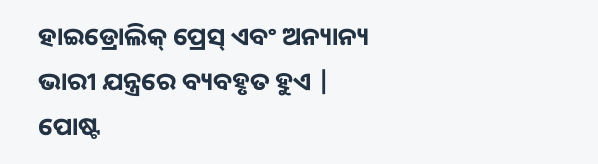ହାଇଡ୍ରୋଲିକ୍ ପ୍ରେସ୍ ଏବଂ ଅନ୍ୟାନ୍ୟ ଭାରୀ ଯନ୍ତ୍ରରେ ବ୍ୟବହୃତ ହୁଏ |
ପୋଷ୍ଟ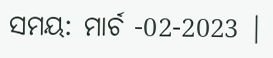ସମୟ: ମାର୍ଚ -02-2023 |